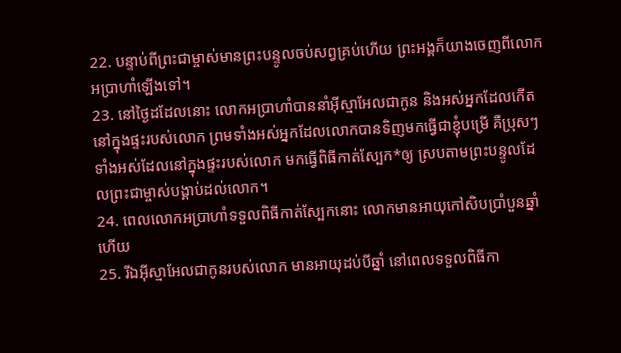22. បន្ទាប់ពីព្រះជាម្ចាស់មានព្រះបន្ទូលចប់សព្វគ្រប់ហើយ ព្រះអង្គក៏យាងចេញពីលោកអប្រាហាំឡើងទៅ។
23. នៅថ្ងៃដដែលនោះ លោកអប្រាហាំបាននាំអ៊ីស្មាអែលជាកូន និងអស់អ្នកដែលកើតនៅក្នុងផ្ទះរបស់លោក ព្រមទាំងអស់អ្នកដែលលោកបានទិញមកធ្វើជាខ្ញុំបម្រើ គឺប្រុសៗទាំងអស់ដែលនៅក្នុងផ្ទះរបស់លោក មកធ្វើពិធីកាត់ស្បែក*ឲ្យ ស្របតាមព្រះបន្ទូលដែលព្រះជាម្ចាស់បង្គាប់ដល់លោក។
24. ពេលលោកអប្រាហាំទទួលពិធីកាត់ស្បែកនោះ លោកមានអាយុកៅសិបប្រាំបួនឆ្នាំហើយ
25. រីឯអ៊ីស្មាអែលជាកូនរបស់លោក មានអាយុដប់បីឆ្នាំ នៅពេលទទួលពិធីកា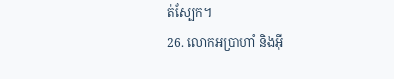ត់ស្បែក។
26. លោកអប្រាហាំ និងអ៊ី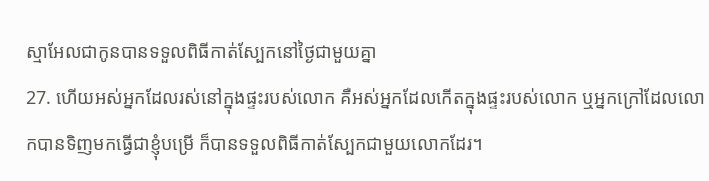ស្មាអែលជាកូនបានទទួលពិធីកាត់ស្បែកនៅថ្ងៃជាមួយគ្នា
27. ហើយអស់អ្នកដែលរស់នៅក្នុងផ្ទះរបស់លោក គឺអស់អ្នកដែលកើតក្នុងផ្ទះរបស់លោក ឬអ្នកក្រៅដែលលោកបានទិញមកធ្វើជាខ្ញុំបម្រើ ក៏បានទទួលពិធីកាត់ស្បែកជាមួយលោកដែរ។